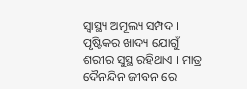ସ୍ବାସ୍ଥ୍ୟ ଅମୂଲ୍ୟ ସମ୍ପଦ । ପୃଷ୍ଟିକର ଖାଦ୍ୟ ଯୋଗୁଁ ଶରୀର ସୁସ୍ଥ ରହିଥାଏ । ମାତ୍ର ଦୈନନ୍ଦିନ ଜୀବନ ରେ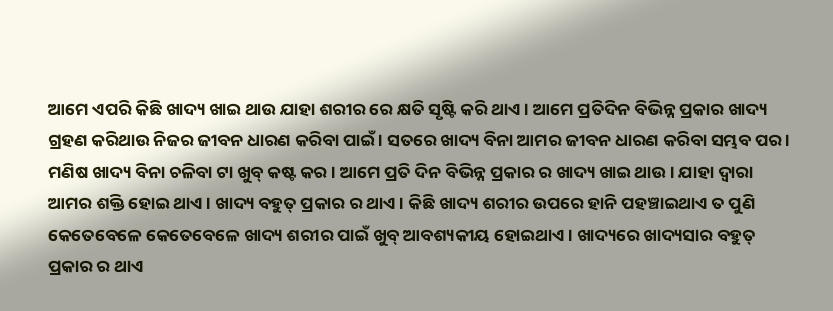ଆମେ ଏପରି କିଛି ଖାଦ୍ୟ ଖାଇ ଥାଉ ଯାହା ଶରୀର ରେ କ୍ଷତି ସୃଷ୍ଟି କରି ଥାଏ । ଆମେ ପ୍ରତିଦିନ ବିଭିନ୍ନ ପ୍ରକାର ଖାଦ୍ୟ ଗ୍ରହଣ କରିଥାଉ ନିଜର ଜୀବନ ଧାରଣ କରିବା ପାଇଁ । ସତରେ ଖାଦ୍ୟ ବିନା ଆମର ଜୀବନ ଧାରଣ କରିବା ସମ୍ଭବ ପର । ମଣିଷ ଖାଦ୍ୟ ବିନା ଚଳିବା ଟା ଖୁବ୍ କଷ୍ଟ କର । ଆମେ ପ୍ରତି ଦିନ ବିଭିନ୍ନ ପ୍ରକାର ର ଖାଦ୍ୟ ଖାଇ ଥାଉ । ଯାହା ଦ୍ଵାରା ଆମର ଶକ୍ତି ହୋଇ ଥାଏ । ଖାଦ୍ୟ ବହୁତ୍ ପ୍ରକାର ର ଥାଏ । କିଛି ଖାଦ୍ୟ ଶରୀର ଉପରେ ହାନି ପହଞ୍ଚାଇଥାଏ ତ ପୁଣି କେତେବେଳେ କେତେବେଳେ ଖାଦ୍ୟ ଶରୀର ପାଇଁ ଖୁବ୍ ଆବଶ୍ୟକୀୟ ହୋଇଥାଏ । ଖାଦ୍ୟରେ ଖାଦ୍ୟସାର ବହୁତ୍ ପ୍ରକାର ର ଥାଏ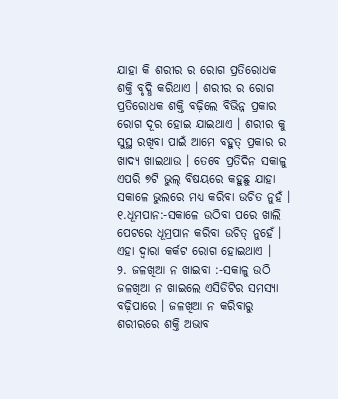ଯାହା କି ଶରୀର ର ରୋଗ ପ୍ରତିରୋଧକ ଶକ୍ତି ବୃଦ୍ଧି କରିଥାଏ । ଶରୀର ର ରୋଗ ପ୍ରତିରୋଧକ ଶକ୍ତି ବଢ଼ିଲେ ବିଭିନ୍ନ ପ୍ରକାର ରୋଗ ଦୂର ହୋଇ ଯାଇଥାଏ । ଶରୀର କୁ ସୁସ୍ଥ ରଖିବା ପାଇଁ ଆମେ ବହୁତ୍ ପ୍ରକାର ର ଖାଦ୍ୟ ଖାଇଥାଉ । ତେବେ ପ୍ରତିଦିନ ସକାଳୁ ଏପରି ୭ଟି ଭୁଲ୍ ବିଷୟରେ କହୁଛୁ ଯାହା ସକାଳେ ଭୁଲରେ ମଧ୍ୟ କରିବା ଉଚିତ ନୁହଁ ।
୧.ଧୂମପାନ:-ସକାଳେ ଉଠିବା ପରେ ଖାଲି ପେଟରେ ଧୂମ୍ରପାନ କରିବା ଉଚିତ୍ ନୁହେଁ । ଏହା ଦ୍ବାରା କର୍କଟ ରୋଗ ହୋଇଥାଏ ।
୨. ଜଳଖିଆ ନ ଖାଇବା :-ସକାଳୁ ଉଠି ଜଳଖିଆ ନ ଖାଇଲେ ଏସିଡିଟିର ସମସ୍ୟା ବଢ଼ିପାରେ । ଜଳଖିଆ ନ କରିବାରୁ ଶରୀରରେ ଶକ୍ତି ଅଭାବ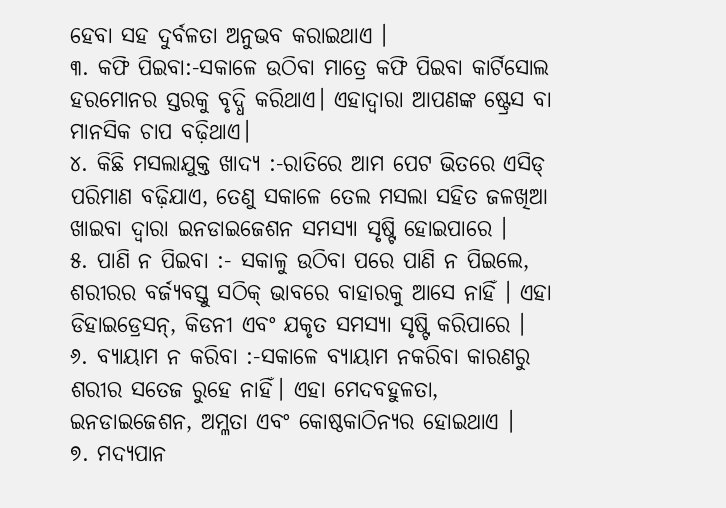ହେବା ସହ ଦୁର୍ବଳତା ଅନୁଭବ କରାଇଥାଏ ।
୩. କଫି ପିଇବା:-ସକାଳେ ଉଠିବା ମାତ୍ରେ କଫି ପିଇବା କାର୍ଟିସୋଲ ହରମୋନର ସ୍ତରକୁ ବୃଦ୍ଧି କରିଥାଏ। ଏହାଦ୍ୱାରା ଆପଣଙ୍କ ଷ୍ଟ୍ରେସ ବା ମାନସିକ ଚାପ ବଢ଼ିଥାଏ।
୪. କିଛି ମସଲାଯୁକ୍ତ ଖାଦ୍ୟ :-ରାତିରେ ଆମ ପେଟ ଭିତରେ ଏସିଡ୍ ପରିମାଣ ବଢ଼ିଯାଏ, ତେଣୁ ସକାଳେ ତେଲ ମସଲା ସହିତ ଜଳଖିଆ ଖାଇବା ଦ୍ୱାରା ଇନଡାଇଜେଶନ ସମସ୍ୟା ସୃଷ୍ଟି ହୋଇପାରେ ।
୫. ପାଣି ନ ପିଇବା :- ସକାଳୁ ଉଠିବା ପରେ ପାଣି ନ ପିଇଲେ, ଶରୀରର ବର୍ଜ୍ୟବସ୍ତୁ ସଠିକ୍ ଭାବରେ ବାହାରକୁ ଆସେ ନାହିଁ । ଏହା ଡିହାଇଡ୍ରେସନ୍, କିଡନୀ ଏବଂ ଯକୃତ ସମସ୍ୟା ସୃଷ୍ଟି କରିପାରେ ।
୬. ବ୍ୟାୟାମ ନ କରିବା :-ସକାଳେ ବ୍ୟାୟାମ ନକରିବା କାରଣରୁ ଶରୀର ସତେଜ ରୁହେ ନାହିଁ। ଏହା ମେଦବହୁଳତା, ଇନଡାଇଜେଶନ, ଅମ୍ଳତା ଏବଂ କୋଷ୍ଠକାଠିନ୍ୟର ହୋଇଥାଏ ।
୭. ମଦ୍ୟପାନ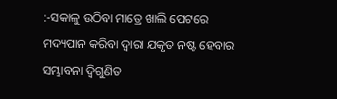:-ସକାଳୁ ଉଠିବା ମାତ୍ରେ ଖାଲି ପେଟରେ ମଦ୍ୟପାନ କରିବା ଦ୍ୱାରା ଯକୃତ ନଷ୍ଟ ହେବାର ସମ୍ଭାବନା ଦ୍ୱିଗୁଣିତ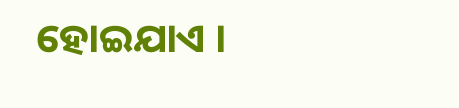ହୋଇଯାଏ ।